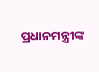ପ୍ରଧାନମନ୍ତ୍ରୀଙ୍କ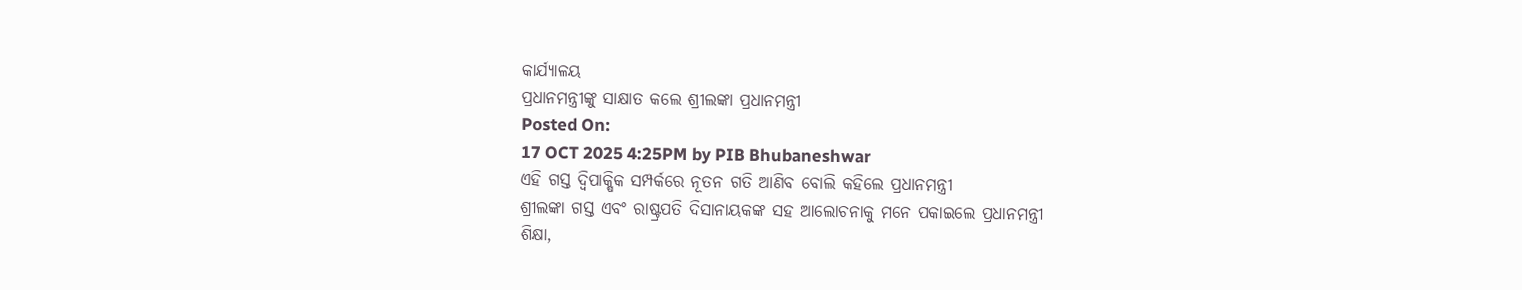କାର୍ଯ୍ୟାଳୟ
ପ୍ରଧାନମନ୍ତ୍ରୀଙ୍କୁ ସାକ୍ଷାତ କଲେ ଶ୍ରୀଲଙ୍କା ପ୍ରଧାନମନ୍ତ୍ରୀ
Posted On:
17 OCT 2025 4:25PM by PIB Bhubaneshwar
ଏହି ଗସ୍ତ ଦ୍ୱିପାକ୍ଷିକ ସମ୍ପର୍କରେ ନୂତନ ଗତି ଆଣିବ ବୋଲି କହିଲେ ପ୍ରଧାନମନ୍ତ୍ରୀ
ଶ୍ରୀଲଙ୍କା ଗସ୍ତ ଏବଂ ରାଷ୍ଟ୍ରପତି ଦିସାନାୟକଙ୍କ ସହ ଆଲୋଚନାକୁ ମନେ ପକାଇଲେ ପ୍ରଧାନମନ୍ତ୍ରୀ
ଶିକ୍ଷା,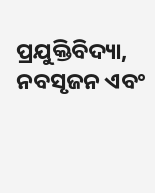ପ୍ରଯୁକ୍ତିବିଦ୍ୟା, ନବସୃଜନ ଏବଂ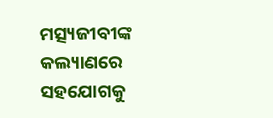ମତ୍ସ୍ୟଜୀବୀଙ୍କ କଲ୍ୟାଣରେ ସହଯୋଗକୁ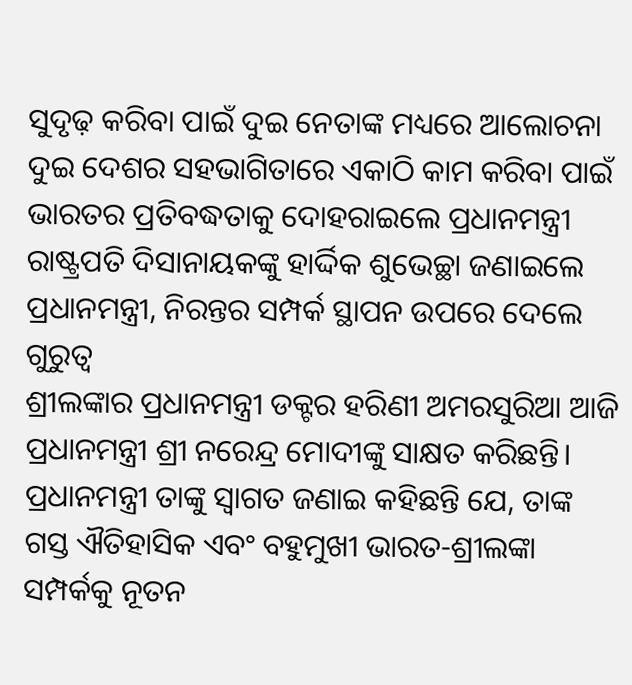ସୁଦୃଢ଼ କରିବା ପାଇଁ ଦୁଇ ନେତାଙ୍କ ମଧ୍ୟରେ ଆଲୋଚନା
ଦୁଇ ଦେଶର ସହଭାଗିତାରେ ଏକାଠି କାମ କରିବା ପାଇଁ ଭାରତର ପ୍ରତିବଦ୍ଧତାକୁ ଦୋହରାଇଲେ ପ୍ରଧାନମନ୍ତ୍ରୀ
ରାଷ୍ଟ୍ରପତି ଦିସାନାୟକଙ୍କୁ ହାର୍ଦ୍ଦିକ ଶୁଭେଚ୍ଛା ଜଣାଇଲେ ପ୍ରଧାନମନ୍ତ୍ରୀ, ନିରନ୍ତର ସମ୍ପର୍କ ସ୍ଥାପନ ଉପରେ ଦେଲେ ଗୁରୁତ୍ୱ
ଶ୍ରୀଲଙ୍କାର ପ୍ରଧାନମନ୍ତ୍ରୀ ଡକ୍ଟର ହରିଣୀ ଅମରସୁରିଆ ଆଜି ପ୍ରଧାନମନ୍ତ୍ରୀ ଶ୍ରୀ ନରେନ୍ଦ୍ର ମୋଦୀଙ୍କୁ ସାକ୍ଷତ କରିଛନ୍ତି।
ପ୍ରଧାନମନ୍ତ୍ରୀ ତାଙ୍କୁ ସ୍ୱାଗତ ଜଣାଇ କହିଛନ୍ତି ଯେ, ତାଙ୍କ ଗସ୍ତ ଐତିହାସିକ ଏବଂ ବହୁମୁଖୀ ଭାରତ-ଶ୍ରୀଲଙ୍କା ସମ୍ପର୍କକୁ ନୂତନ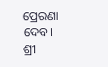ପ୍ରେରଣା ଦେବ।
ଶ୍ରୀ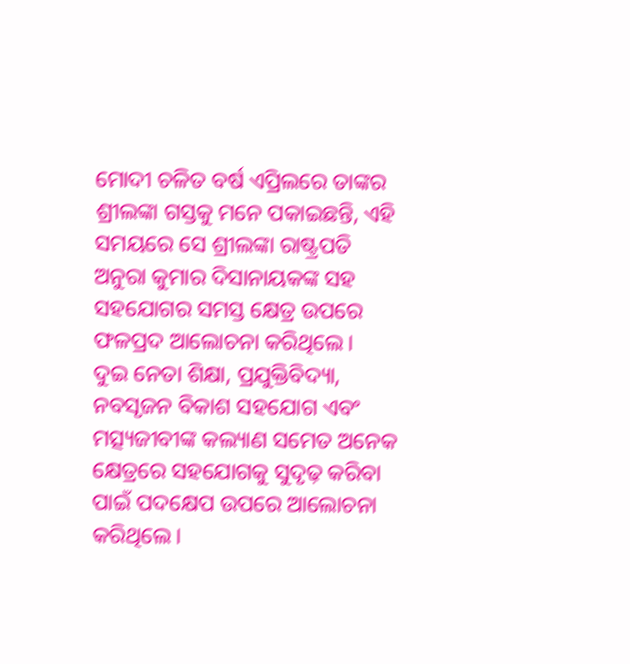ମୋଦୀ ଚଳିତ ବର୍ଷ ଏପ୍ରିଲରେ ତାଙ୍କର ଶ୍ରୀଲଙ୍କା ଗସ୍ତକୁ ମନେ ପକାଇଛନ୍ତି, ଏହି ସମୟରେ ସେ ଶ୍ରୀଲଙ୍କା ରାଷ୍ଟ୍ରପତି ଅନୁରା କୁମାର ଦିସାନାୟକଙ୍କ ସହ ସହଯୋଗର ସମସ୍ତ କ୍ଷେତ୍ର ଉପରେ ଫଳପ୍ରଦ ଆଲୋଚନା କରିଥିଲେ।
ଦୁଇ ନେତା ଶିକ୍ଷା, ପ୍ରଯୁକ୍ତିବିଦ୍ୟା, ନବସୃଜନ ବିକାଶ ସହଯୋଗ ଏବଂ ମତ୍ସ୍ୟଜୀବୀଙ୍କ କଲ୍ୟାଣ ସମେତ ଅନେକ କ୍ଷେତ୍ରରେ ସହଯୋଗକୁ ସୁଦୃଢ଼ କରିବା ପାଇଁ ପଦକ୍ଷେପ ଉପରେ ଆଲୋଚନା କରିଥିଲେ।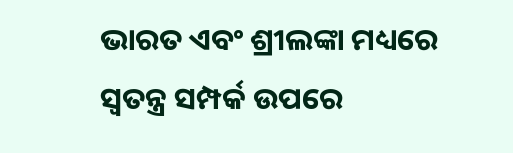ଭାରତ ଏବଂ ଶ୍ରୀଲଙ୍କା ମଧ୍ୟରେ ସ୍ୱତନ୍ତ୍ର ସମ୍ପର୍କ ଉପରେ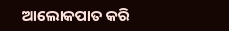ଆଲୋକପାତ କରି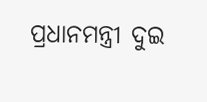ପ୍ରଧାନମନ୍ତ୍ରୀ ଦୁଇ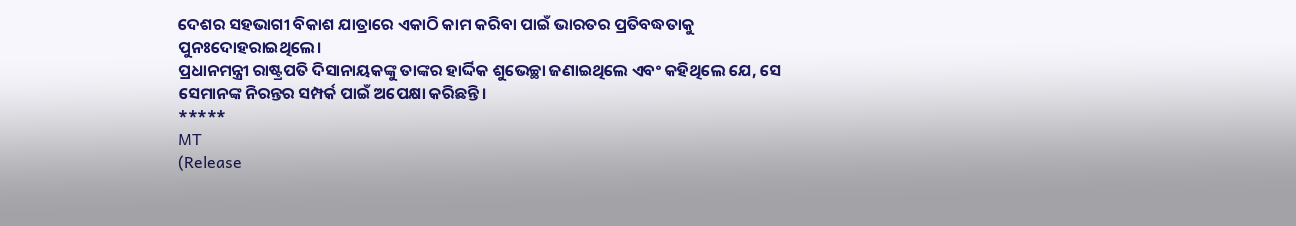ଦେଶର ସହଭାଗୀ ବିକାଶ ଯାତ୍ରାରେ ଏକାଠି କାମ କରିବା ପାଇଁ ଭାରତର ପ୍ରତିବଦ୍ଧତାକୁ ପୁନଃଦୋହରାଇଥିଲେ।
ପ୍ରଧାନମନ୍ତ୍ରୀ ରାଷ୍ଟ୍ରପତି ଦିସାନାୟକଙ୍କୁ ତାଙ୍କର ହାର୍ଦ୍ଦିକ ଶୁଭେଚ୍ଛା ଜଣାଇଥିଲେ ଏବଂ କହିଥିଲେ ଯେ, ସେ ସେମାନଙ୍କ ନିରନ୍ତର ସମ୍ପର୍କ ପାଇଁ ଅପେକ୍ଷା କରିଛନ୍ତି।
*****
MT
(Release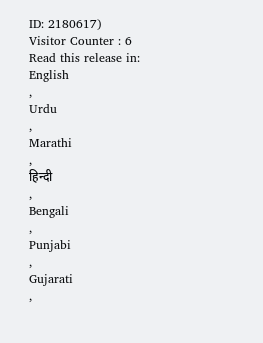ID: 2180617)
Visitor Counter : 6
Read this release in:
English
,
Urdu
,
Marathi
,
हिन्दी
,
Bengali
,
Punjabi
,
Gujarati
,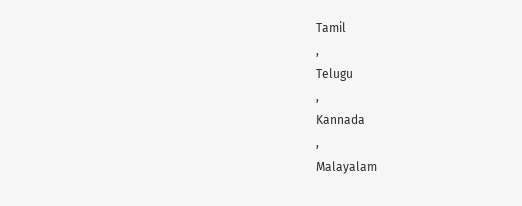Tamil
,
Telugu
,
Kannada
,
Malayalam